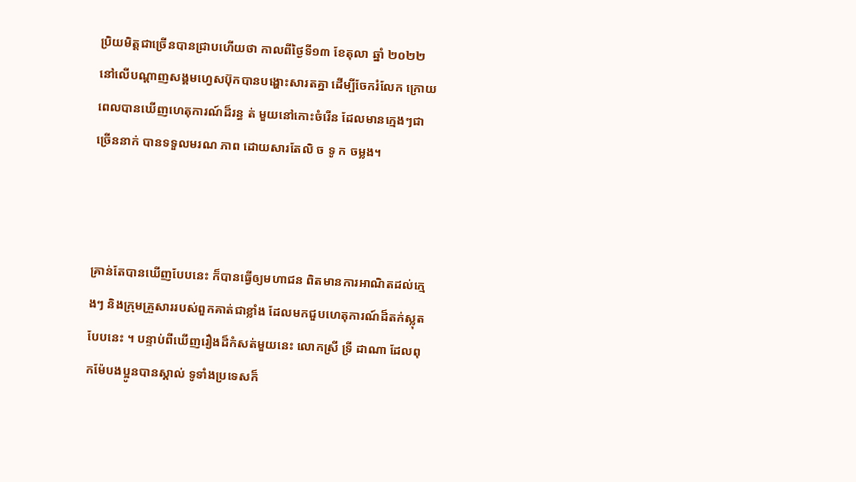ប្រិយមិត្តជាច្រើនបានជ្រាបហើយថា កាលពីថ្ងៃទី១៣ ខែតុលា ឆ្នាំ ២០២២ នៅលើបណ្តាញសង្គមហ្វេសប៊ុកបានបង្ហោះសារតគ្នា ដើម្បីចែករំលែក ក្រោយពេលបានឃើញហេតុការណ៍ដ៏រន្ធ ត់ មួយនៅកោះចំរើន ដែលមានក្មេងៗជាច្រើននាក់ បានទទួលមរណ ភាព ដោយសារតែលិ ច ទូ ក ចម្លង។



គ្រាន់តែបានឃើញបែបនេះ ក៏បានធ្វើឲ្យមហាជន ពិតមានការអាណិតដល់ក្មេងៗ និងក្រុមគ្រួសាររបស់ពួកគាត់ជាខ្លាំង ដែលមកជួបហេតុការណ៍ដ៏តក់ស្លុតបែបនេះ ។ បន្ទាប់ពីឃើញរឿងដ៏កំសត់មួយនេះ លោកស្រី ទ្រី ដាណា ដែលពុកម៉ែបងប្អូនបានស្គាល់ ទូទាំងប្រទេសក៏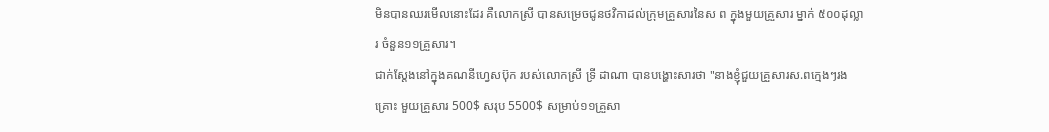មិនបានឈរមើលនោះដែរ គឺលោកស្រី បានសម្រេចជូនថវិកាដល់ក្រុមគ្រួសារនៃស ព ក្នុងមួយគ្រួសារ ម្នាក់ ៥០០ដុល្លារ ចំនួន១១គ្រួសារ។
ជាក់ស្តែងនៅក្នុងគណនីហ្វេសប៊ុក របស់លោកស្រី ទ្រី ដាណា បានបង្ហោះសារថា "នាងខ្ញុំជួយគ្រួសារស.ពក្មេងៗរងគ្រោះ មួយគ្រួសារ 500$ សរុប 5500$ សម្រាប់១១គ្រួសា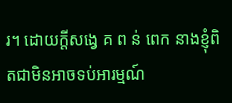រ។ ដោយក្ដីសង្វេ គ ព ន់ ពេក នាងខ្ញុំពិតជាមិនអាចទប់អារម្មណ៍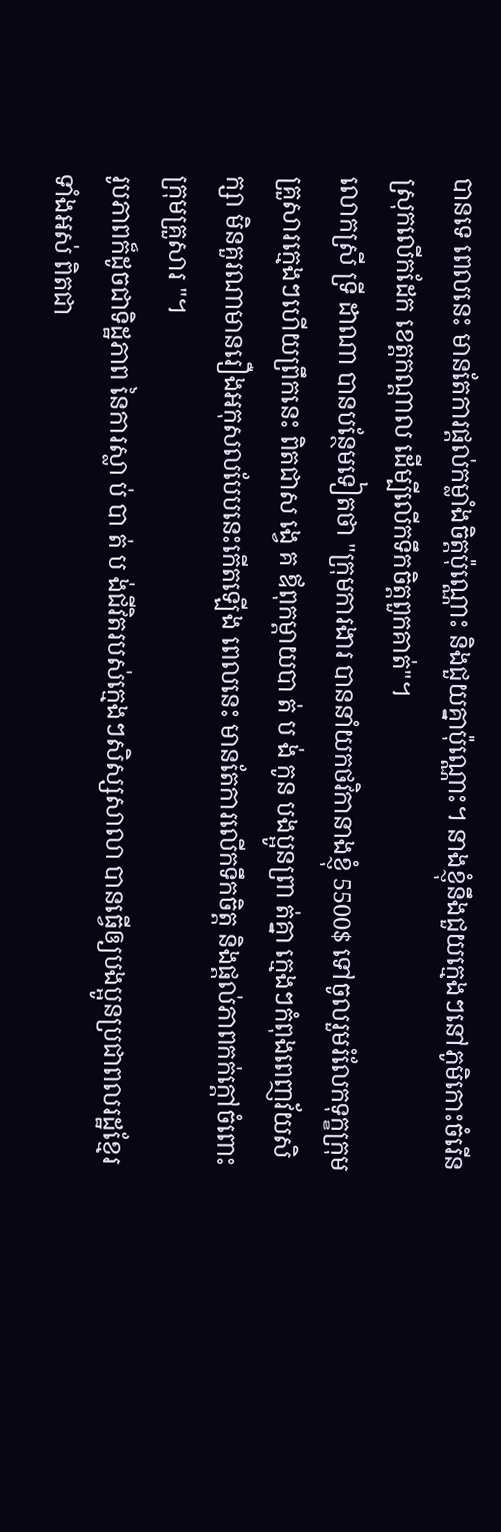បានទេ ពេលនេះ មានតែការផ្ដល់កម្លាំងចិត្តប៉ុណ្ណោះ និងជួយគ្នាប៉ុណ្ណោះ។ នាងខ្ញុំនឹងជួយក្មេងៗនៅភូមិកោះចំរើន ស្រុកលើកដែក ខេត្តកណ្ដាល ដើម្បីលើកទឹកចិត្តពួកគាត់"។
លោកស្រី ទ្រី ដាណា បានបន្ថែមទៀតថា "ក្រុមការងារ បាននាំយកថវិកានាងខ្ញុំ 5500$ ទៅចូលរួមរំលែកទុក្ខក្រុមគ្រួសារក្មេងៗហើយព្រឹកនេះ ពិតជាស ង្វេ គ ឪពុកម្ដាយបា ត់ ប ង់ កូន បងប្អូនព្រា ត់គ្នា ក្មេងៗកំពុងពេញវ័យសិក្សា មិនគួរណាមានរឿងអកុសលបែបនេះកើតឡើង ពេលនេះ មានតែការលើកទឹកចិត្ត និងផ្ដល់ភាពកក់ក្ដៅចំពោះក្រុមគ្រួសារ "។
រូបភាពក៏ដូចជាទិដ្ឋភាព នៃការស្លា ប់ បា ត់ ប ង់ជីវិតរបស់ក្មេងៗសិស្សសាលា បានធ្វើឲ្យបងប្អូនប្រជាពលរដ្ឋខ្មែរ ទាំងអស់ ពិតជា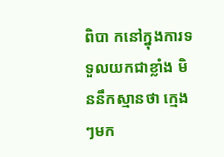ពិបា កនៅក្នុងការទទួលយកជាខ្លាំង មិននឹកស្មានថា ក្មេងៗមក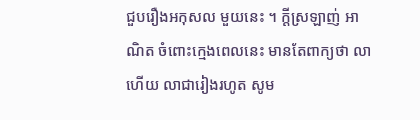ជួបរឿងអកុសល មួយនេះ ។ ក្តីស្រឡាញ់ អាណិត ចំពោះក្មេងពេលនេះ មានតែពាក្យថា លាហើយ លាជារៀងរហូត សូម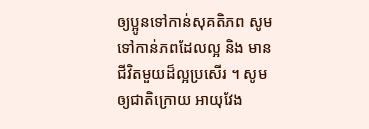ឲ្យប្អូនទៅកាន់សុគតិភព សូមទៅកាន់ភពដែលល្អ និង មានជីវិតមួយដ៏ល្អប្រសើរ ។ សូមឲ្យជាតិក្រោយ អាយុវែង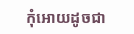កុំអោយដូចជា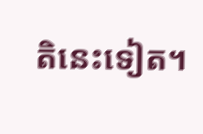តិនេះទៀត។